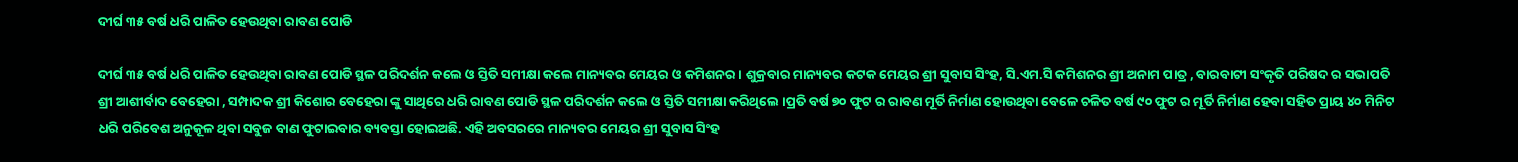ଦୀର୍ଘ ୩୫ ବର୍ଷ ଧରି ପାଳିତ ହେଉଥିବା ରାବଣ ପୋଡି

ଦୀର୍ଘ ୩୫ ବର୍ଷ ଧରି ପାଳିତ ହେଉଥିବା ରାବଣ ପୋଡି ସ୍ଥଳ ପରିଦର୍ଶନ କଲେ ଓ ସ୍ତିତି ସମୀକ୍ଷା କଲେ ମାନ୍ୟବର ମେୟର ଓ କମିଶନର । ଶୁକ୍ରବାର ମାନ୍ୟବର କଟକ ମେୟର ଶ୍ରୀ ସୁବାସ ସିଂହ, ସି.ଏମ.ସି କମିଶନର ଶ୍ରୀ ଅନାମ ପାତ୍ର , ବାରବାଟୀ ସଂକୃତି ପରିଷଦ ର ସଭାପତି ଶ୍ରୀ ଆଶୀର୍ବାଦ ବେହେରା , ସମ୍ପାଦକ ଶ୍ରୀ କିଶୋର ବେହେରା ଙ୍କୁ ସାଥିରେ ଧରି ରାବଣ ପୋଡି ସ୍ଥଳ ପରିଦର୍ଶନ କଲେ ଓ ସ୍ତିତି ସମୀକ୍ଷା କରିଥିଲେ ।ପ୍ରତି ବର୍ଷ ୭୦ ଫୁଟ ର ରାବଣ ମୂର୍ତି ନିର୍ମାଣ ହୋଉଥିବା ବେଳେ ଚଳିତ ବର୍ଷ ୯୦ ଫୁଟ ର ମୂର୍ତି ନିର୍ମାଣ ହେବା ସହିତ ପ୍ରାୟ ୪୦ ମିନିଟ ଧରି ପରିବେଶ ଅନୁକୂଳ ଥିବା ସବୁଜ ବାଣ ଫୁଟାଇବାର ବ୍ୟବସ୍ତା ହୋଇଅଛି. ଏହି ଅବସରରେ ମାନ୍ୟବର ମେୟର ଶ୍ରୀ ସୁବାସ ସିଂହ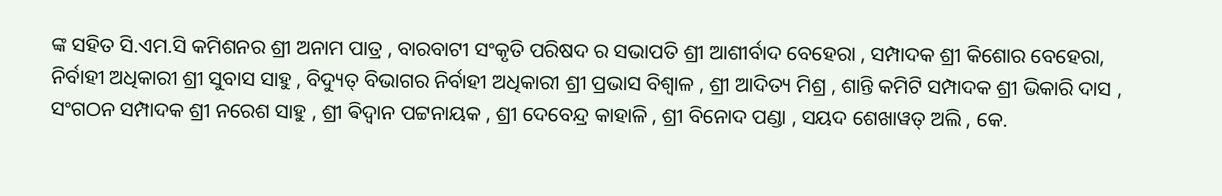ଙ୍କ ସହିତ ସି.ଏମ.ସି କମିଶନର ଶ୍ରୀ ଅନାମ ପାତ୍ର , ବାରବାଟୀ ସଂକୃତି ପରିଷଦ ର ସଭାପତି ଶ୍ରୀ ଆଶୀର୍ବାଦ ବେହେରା , ସମ୍ପାଦକ ଶ୍ରୀ କିଶୋର ବେହେରା, ନିର୍ବାହୀ ଅଧିକାରୀ ଶ୍ରୀ ସୁବାସ ସାହୁ , ବିଦ୍ୟୁତ୍ ବିଭାଗର ନିର୍ବାହୀ ଅଧିକାରୀ ଶ୍ରୀ ପ୍ରଭାସ ବିଶ୍ୱାଳ , ଶ୍ରୀ ଆଦିତ୍ୟ ମିଶ୍ର , ଶାନ୍ତି କମିଟି ସମ୍ପାଦକ ଶ୍ରୀ ଭିକାରି ଦାସ , ସଂଗଠନ ସମ୍ପାଦକ ଶ୍ରୀ ନରେଶ ସାହୁ , ଶ୍ରୀ ଵିଦ୍ଵାନ ପଟ୍ଟନାୟକ , ଶ୍ରୀ ଦେବେନ୍ଦ୍ର କାହାଳି , ଶ୍ରୀ ବିନୋଦ ପଣ୍ଡା , ସୟଦ ଶେଖାୱତ୍ ଅଲି , କେ.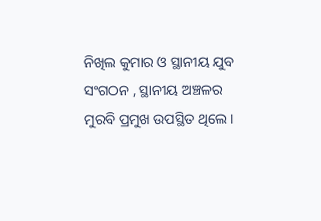ନିଖିଲ କୁମାର ଓ ସ୍ଥାନୀୟ ଯୁବ ସଂଗଠନ , ସ୍ଥାନୀୟ ଅଞ୍ଚଳର ମୁରବି ପ୍ରମୁଖ ଉପସ୍ଥିତ ଥିଲେ।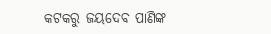କଟକରୁ ଜୟଦେବ ପାଣିଙ୍କ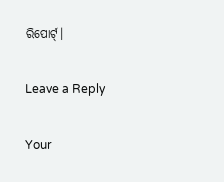ରିପୋର୍ଟ୍।

Leave a Reply

Your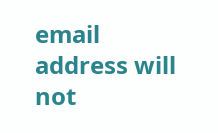email address will not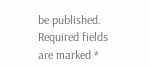be published. Required fields are marked *